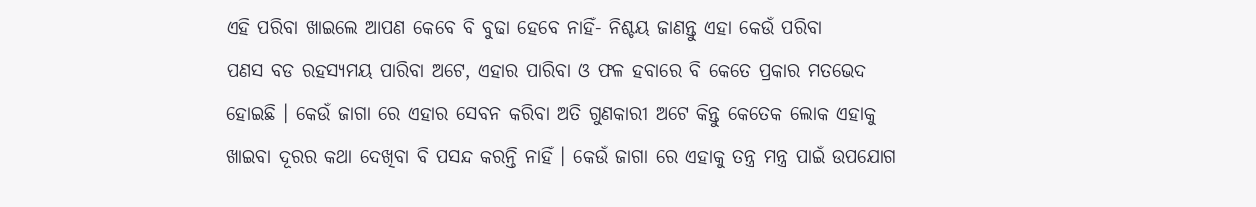ଏହି ପରିବା ଖାଇଲେ ଆପଣ କେବେ ବି ବୁଢା ହେବେ ନାହିଁ- ନିଶ୍ଚୟ ଜାଣନ୍ତୁ ଏହା କେଉଁ ପରିବା
ପଣସ ବଡ ରହସ୍ୟମୟ ପାରିବା ଅଟେ, ଏହାର ପାରିବା ଓ ଫଳ ହବାରେ ବି କେତେ ପ୍ରକାର ମତଭେଦ ହୋଇଛି । କେଉଁ ଜାଗା ରେ ଏହାର ସେବନ କରିବା ଅତି ଗୁଣକାରୀ ଅଟେ କିନ୍ତୁ କେତେକ ଲୋକ ଏହାକୁ ଖାଇବା ଦୂରର କଥା ଦେଖିବା ବି ପସନ୍ଦ କରନ୍ତି ନାହିଁ । କେଉଁ ଜାଗା ରେ ଏହାକୁ ତନ୍ତ୍ର ମନ୍ତ୍ର ପାଇଁ ଉପଯୋଗ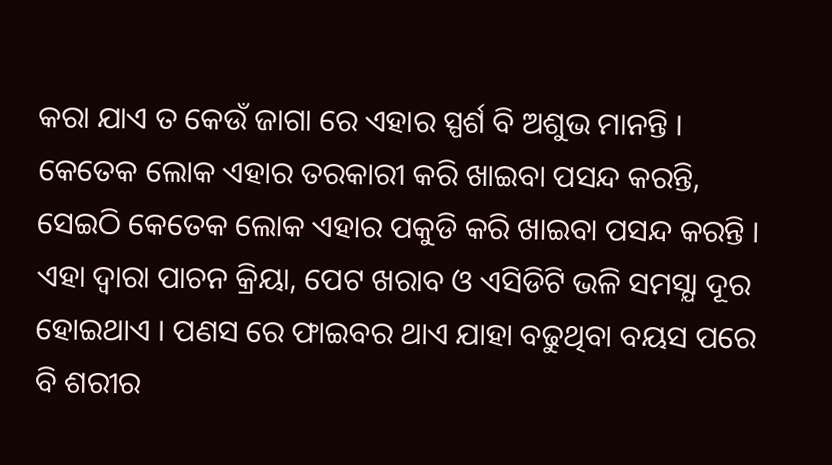କରା ଯାଏ ତ କେଉଁ ଜାଗା ରେ ଏହାର ସ୍ପର୍ଶ ବି ଅଶୁଭ ମାନନ୍ତି ।
କେତେକ ଲୋକ ଏହାର ତରକାରୀ କରି ଖାଇବା ପସନ୍ଦ କରନ୍ତି, ସେଇଠି କେତେକ ଲୋକ ଏହାର ପକୁଡି କରି ଖାଇବା ପସନ୍ଦ କରନ୍ତି ।
ଏହା ଦ୍ଵାରା ପାଚନ କ୍ରିୟା, ପେଟ ଖରାବ ଓ ଏସିଡିଟି ଭଳି ସମସ୍ଯା ଦୂର ହୋଇଥାଏ । ପଣସ ରେ ଫାଇବର ଥାଏ ଯାହା ବଢୁଥିବା ବୟସ ପରେ ବି ଶରୀର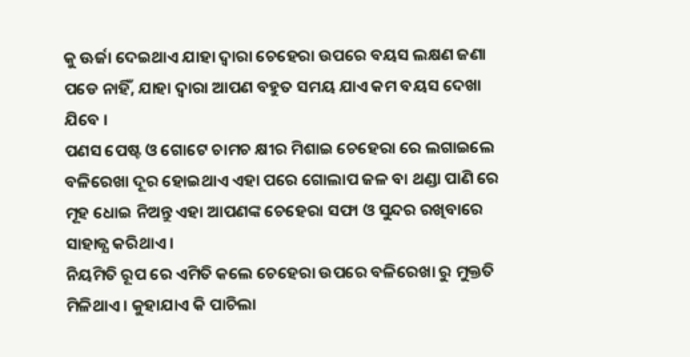କୁ ଊର୍ଜା ଦେଇଥାଏ ଯାହା ଦ୍ଵାରା ଚେହେରା ଉପରେ ବୟସ ଲକ୍ଷଣ ଜଣା ପଡେ ନାହିଁ, ଯାହା ଦ୍ଵାରା ଆପଣ ବହୁତ ସମୟ ଯାଏ କମ ବୟସ ଦେଖା ଯିବେ ।
ପଣସ ପେଷ୍ଟ ଓ ଗୋଟେ ଚାମଚ କ୍ଷୀର ମିଶାଇ ଚେହେରା ରେ ଲଗାଇଲେ ବଳିରେଖା ଦୂର ହୋଇଥାଏ ଏହା ପରେ ଗୋଲାପ ଜଳ ବା ଥଣ୍ଡା ପାଣି ରେ ମୂହ ଧୋଇ ନିଅନ୍ତୁ ଏହା ଆପଣଙ୍କ ଚେହେରା ସଫା ଓ ସୁନ୍ଦର ରଖିବାରେ ସାହାଜ୍ଯ କରିଥାଏ ।
ନିୟମିତି ରୂପ ରେ ଏମିତି କଲେ ଚେହେରା ଉପରେ ବଳିରେଖା ରୁ ମୁକ୍ତତି ମିଳିଥାଏ । କୁହାଯାଏ କି ପାଚିଲା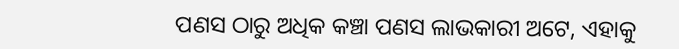ପଣସ ଠାରୁ ଅଧିକ କଞ୍ଚା ପଣସ ଲାଭକାରୀ ଅଟେ, ଏହାକୁ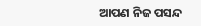ଆପଣ ନିଜ ପସନ୍ଦ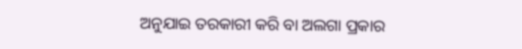ଅନୁଯାଇ ତରକାରୀ କରି ବା ଅଲଗା ପ୍ରକାର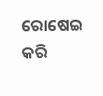ରୋଷେଇ କରି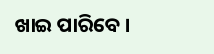ଖାଇ ପାରିବେ ।